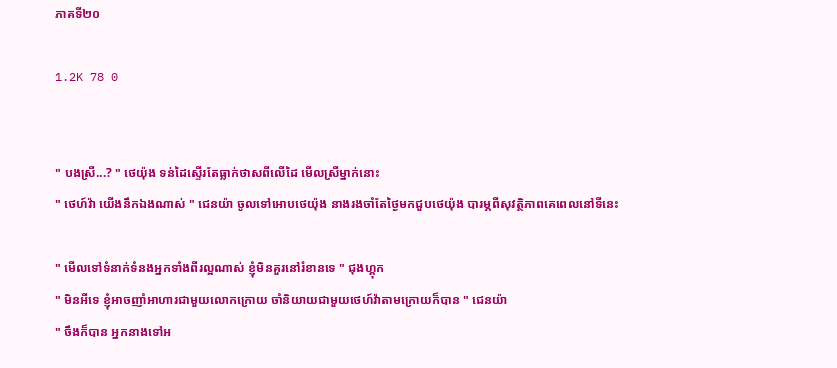ភាគទី២០

1.2K 78 0


" បងស្រី...? " ថេយ៉ុង ទន់ដៃស្ទើរតែធ្លាក់ថាសពីលើដៃ មើលស្រីម្នាក់នោះ
" ថេហ៍វ៉ា យើងនឹកឯងណាស់ " ជេនយ៉ា ចូលទៅអោបថេយ៉ុង នាងរងចាំតែថ្ងៃមកជួបថេយ៉ុង បារម្ភពីសុវត្ថិភាពគេពេលនៅទីនេះ

" មើលទៅទំនាក់ទំនងអ្នកទាំងពីរល្អណាស់ ខ្ញុំមិនគួរនៅរំខានទេ " ជុងហ្គុក
" មិនអីទេ ខ្ញុំអាចញាំអាហារជាមួយលោកក្រោយ ចាំនិយាយជាមួយថេហ៍វ៉ាតាមក្រោយក៏បាន " ជេនយ៉ា
" ចឹងក៏បាន អ្នកនាងទៅអ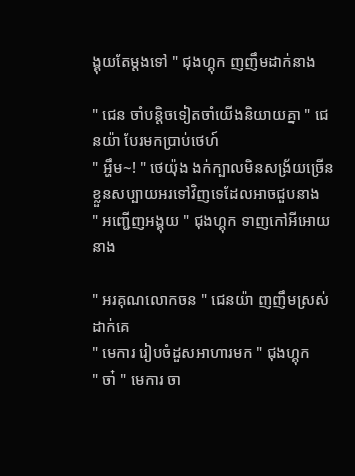ង្គុយតែម្ដងទៅ " ជុងហ្គុក ញញឹមដាក់នាង

" ជេន ចាំបន្តិចទៀតចាំយើងនិយាយគ្នា " ជេនយ៉ា បែរមកប្រាប់ថេហ៍
" អ្ហឹម~! " ថេយ៉ុង ងក់ក្បាលមិនសង្រ័យច្រើន ខ្លួនសប្បាយអរទៅវិញទេដែលអាចជួបនាង
" អញ្ជើញអង្គុយ " ជុងហ្គុក ទាញកៅអីអោយនាង

" អរគុណលោកចន " ជេនយ៉ា ញញឹមស្រស់ដាក់គេ
" មេការ រៀបចំដួសអាហារមក " ជុងហ្គុក
" ចា៎ " មេការ ចា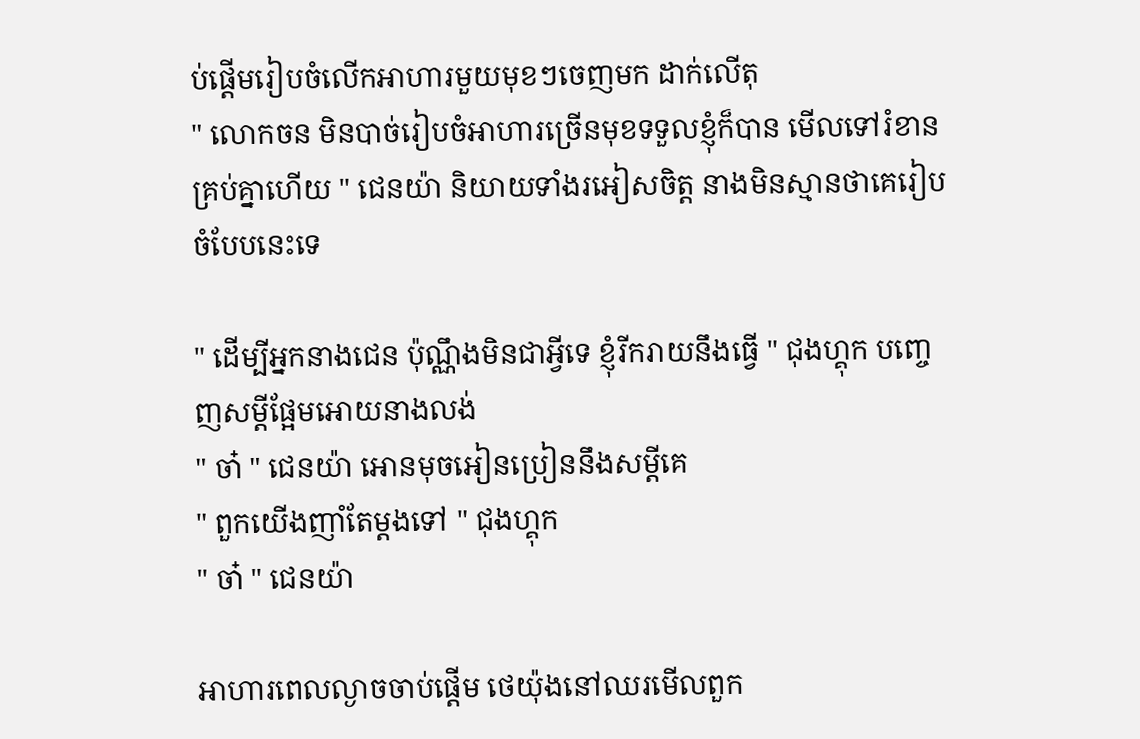ប់ផ្តើមរៀបចំលើកអាហារមួយមុខៗចេញមក ដាក់លើតុ
" លោកចន មិនបាច់រៀបចំអាហារច្រើនមុខទទួលខ្ញុំក៏បាន មើលទៅរំខានគ្រប់គ្នាហើយ " ជេនយ៉ា និយាយទាំងរអៀសចិត្ត នាងមិនស្មានថាគេរៀបចំបែបនេះទេ

" ដើម្បីអ្នកនាងជេន ប៉ុណ្ណឹងមិនជាអ្វីទេ ខ្ញុំរីករាយនឹងធ្វើ " ជុងហ្គុក បញ្ចេញសម្ដីផ្អែមអោយនាងលង់
" ចា៎ " ជេនយ៉ា អោនមុចអៀនប្រៀននឹងសម្ដីគេ
" ពួកយើងញាំតែម្ដងទៅ " ជុងហ្គុក
" ចា៎ " ជេនយ៉ា

អាហារពេលល្ងាចចាប់ផ្ដើម ថេយ៉ុងនៅឈរមើលពួក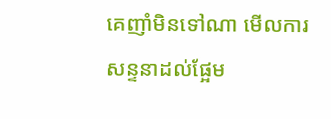គេញាំមិនទៅណា មើលការសន្ទនាដល់ផ្អែម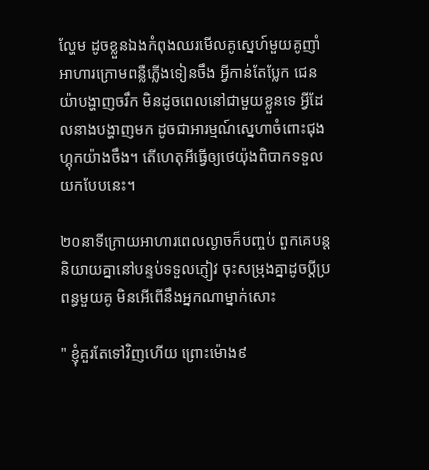ល្ហែម ដូចខ្លួនឯងកំពុងឈរមើលគូស្នេហ៍មួយគូញាំអាហារក្រោមពន្លឺភ្លើងទៀនចឹង អ្វីកាន់តែប្លែក ជេនយ៉ាបង្ហាញចរឹក មិនដូចពេលនៅជាមួយខ្លួនទេ អ្វីដែលនាងបង្ហាញមក ដូចជាអារម្មណ៍ស្នេហាចំពោះជុងហ្គុកយ៉ាងចឹង។ តើហេតុអីធ្វើឲ្យថេយ៉ុងពិបាកទទួលយកបែបនេះ។

២០នាទីក្រោយអាហារពេលល្ងាចក៏បញ្ចប់ ពួកគេបន្តនិយាយគ្នានៅបន្ទប់ទទួលភ្ញៀវ ចុះសម្រុងគ្នាដូចប្ដីប្រពន្ធមួយគូ មិនអើពើនឹងអ្នកណាម្នាក់សោះ

" ខ្ញុំគួរតែទៅវិញហើយ ព្រោះម៉ោង៩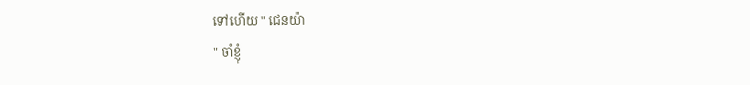ទៅហើយ " ជេនយ៉ា
" ចាំខ្ញុំ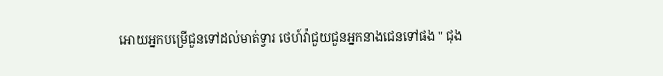អោយអ្នកបម្រើជួនទៅដល់មាត់ទ្វារ ថេហ៍វ៉ាជួយជួនអ្នកនាងជេនទៅផង " ជុង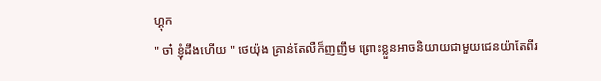ហ្គុក
" ចា៎ ខ្ញុំដឹងហើយ " ថេយ៉ុង គ្រាន់តែលឺក៏ញញឹម ព្រោះខ្លួនអាចនិយាយជាមួយជេនយ៉ាតែពីរ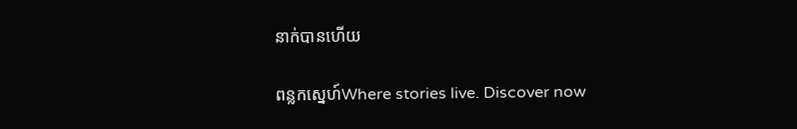នាក់បានហើយ

ពន្លកស្នេហ៍Where stories live. Discover now